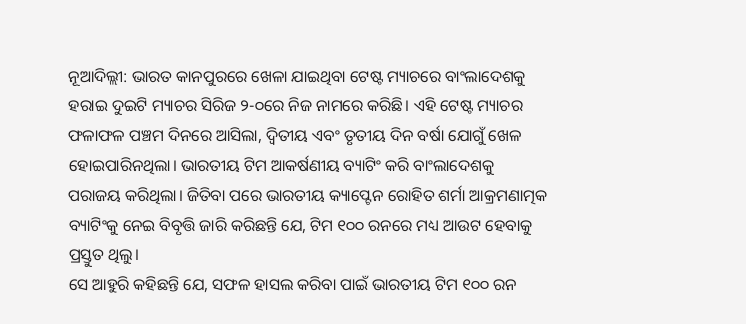ନୂଆଦିଲ୍ଲୀ: ଭାରତ କାନପୁରରେ ଖେଳା ଯାଇଥିବା ଟେଷ୍ଟ ମ୍ୟାଚରେ ବାଂଲାଦେଶକୁ ହରାଇ ଦୁଇଟି ମ୍ୟାଚର ସିରିଜ ୨-୦ରେ ନିଜ ନାମରେ କରିଛି। ଏହି ଟେଷ୍ଟ ମ୍ୟାଚର ଫଳାଫଳ ପଞ୍ଚମ ଦିନରେ ଆସିଲା, ଦ୍ୱିତୀୟ ଏବଂ ତୃତୀୟ ଦିନ ବର୍ଷା ଯୋଗୁଁ ଖେଳ ହୋଇପାରିନଥିଲା। ଭାରତୀୟ ଟିମ ଆକର୍ଷଣୀୟ ବ୍ୟାଟିଂ କରି ବାଂଲାଦେଶକୁ ପରାଜୟ କରିଥିଲା। ଜିତିବା ପରେ ଭାରତୀୟ କ୍ୟାପ୍ଟେନ ରୋହିତ ଶର୍ମା ଆକ୍ରମଣାତ୍ମକ ବ୍ୟାଟିଂକୁ ନେଇ ବିବୃତ୍ତି ଜାରି କରିଛନ୍ତି ଯେ, ଟିମ ୧୦୦ ରନରେ ମଧ୍ୟ ଆଉଟ ହେବାକୁ ପ୍ରସ୍ତୁତ ଥିଲୁ।
ସେ ଆହୁରି କହିଛନ୍ତି ଯେ, ସଫଳ ହାସଲ କରିବା ପାଇଁ ଭାରତୀୟ ଟିମ ୧୦୦ ରନ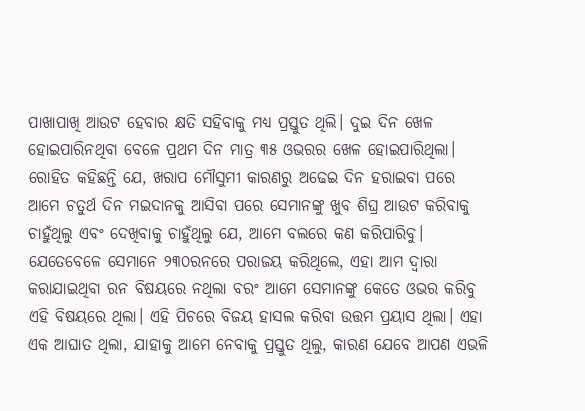ପାଖାପାଖି ଆଉଟ ହେବାର କ୍ଷତି ସହିବାକୁ ମଧ୍ୟ ପ୍ରସ୍ତୁତ ଥିଲି। ଦୁଇ ଦିନ ଖେଳ ହୋଇପାରିନଥିବା ବେଳେ ପ୍ରଥମ ଦିନ ମାତ୍ର ୩୫ ଓଭରର ଖେଳ ହୋଇପାରିଥିଲା। ରୋହିତ କହିଛନ୍ତି ଯେ, ଖରାପ ମୌସୁମୀ କାରଣରୁ ଅଢେଇ ଦିନ ହରାଇବା ପରେ ଆମେ ଚତୁର୍ଥ ଦିନ ମଇଦାନକୁ ଆସିବା ପରେ ସେମାନଙ୍କୁ ଖୁବ ଶିଘ୍ର ଆଉଟ କରିବାକୁ ଚାହୁଁଥିଲୁ ଏବଂ ଦେଖିବାକୁ ଚାହୁଁଥିଲୁ ଯେ, ଆମେ ବଲରେ କଣ କରିପାରିବୁ। ଯେତେବେଳେ ସେମାନେ ୨୩୦ରନରେ ପରାଜୟ କରିଥିଲେ, ଏହା ଆମ ଦ୍ୱାରା କରାଯାଇଥିବା ରନ ବିଷୟରେ ନଥିଲା ବରଂ ଆମେ ସେମାନଙ୍କୁ କେତେ ଓଭର କରିବୁ ଏହି ବିଷୟରେ ଥିଲା। ଏହି ପିଚରେ ବିଜୟ ହାସଲ କରିବା ଉତ୍ତମ ପ୍ରୟାସ ଥିଲା। ଏହା ଏକ ଆଘାତ ଥିଲା, ଯାହାକୁ ଆମେ ନେବାକୁ ପ୍ରସ୍ତୁତ ଥିଲୁ, କାରଣ ଯେବେ ଆପଣ ଏଭଳି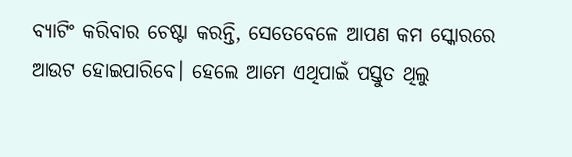ବ୍ୟାଟିଂ କରିବାର ଚେଷ୍ଟା କରନ୍ତି, ସେତେବେଳେ ଆପଣ କମ ସ୍କୋରରେ ଆଉଟ ହୋଇପାରିବେ। ହେଲେ ଆମେ ଏଥିପାଇଁ ପସ୍ତୁତ ଥିଲୁ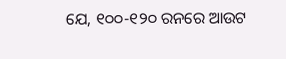ଯେ, ୧୦୦-୧୨୦ ରନରେ ଆଉଟ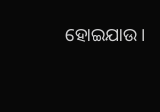ହୋଇଯାଉ।